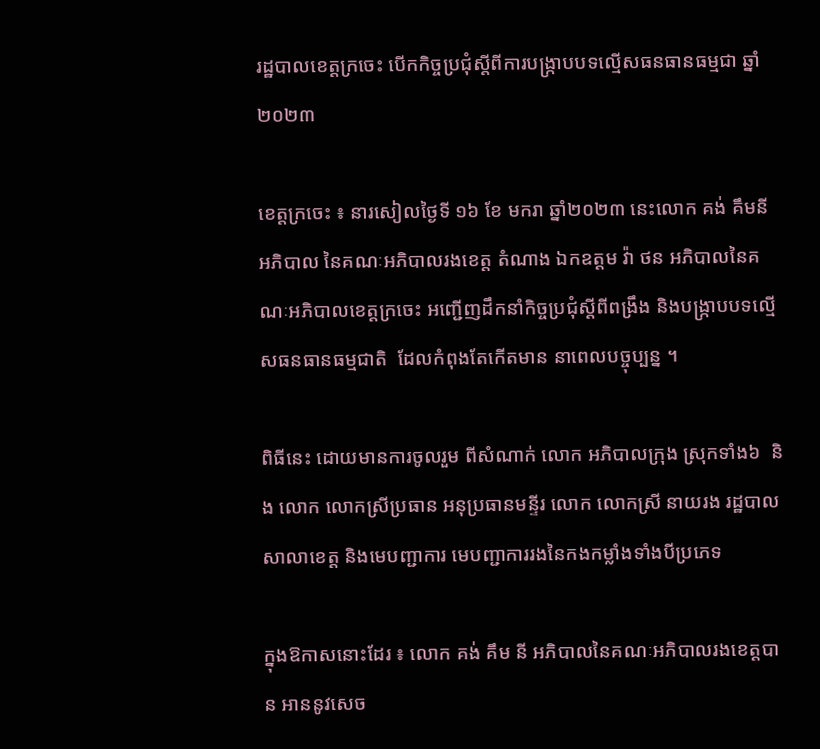រដ្ឋបាលខេត្តក្រចេះ បេីកកិច្ចប្រជុំស្តីពីការបង្រ្កាបបទល្មេីសធនធានធម្មជា ឆ្នាំ២០២៣

ខេត្តក្រចេះ ៖ នារសៀលថ្ងៃទី ១៦ ខែ មករា ឆ្នាំ២០២៣ នេះលោក គង់ គឹមនី អភិបាល នៃគណៈអភិបាលរងខេត្ត តំណាង ឯកឧត្តម វ៉ា ថន អភិបាលនៃគណៈអភិបាលខេត្តក្រចេះ អញ្ជេីញដឹកនាំកិច្ចប្រជុំស្តីពីពង្រឹង និងបង្រ្កាបបទល្មេីសធនធានធម្មជាតិ  ដែលកំពុងតែកេីតមាន នាពេលបច្ចុប្បន្ន ។

ពិធីនេះ ដោយមានការចូលរួម ពីសំណាក់ លោក អភិបាលក្រុង ស្រុកទាំង៦  និង លោក លោកស្រីប្រធាន អនុប្រធានមន្ទីរ លោក លោកស្រី នាយរង រដ្ឋបាលសាលាខេត្ត និងមេបញ្ជាការ មេបញ្ជាការរងនៃកងកម្លាំងទាំងបីប្រភេទ

ក្នុងឱកាសនោះដែរ ៖ លោក គង់ គឹម នី អភិបាលនៃគណៈអភិបាលរងខេត្តបាន អាននូវសេច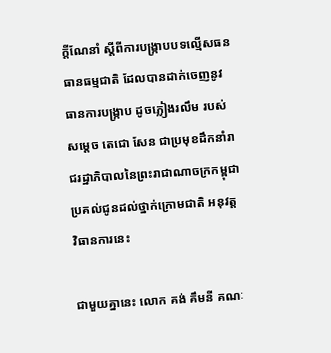ក្តីណែនាំ ស្តីពីការបង្រ្កាបបទល្មេីសធនធានធម្មជាតិ ដែលបានដាក់ចេញនូវធានការបង្រ្កាប ដូចភ្លៀងរលឹម របស់សម្តេច តេជោ សែន ជាប្រមុខដឹកនាំរាជរដ្ឋាភិបាលនៃព្រះរាជាណាចក្រកម្ពុជា ប្រគល់ជូនដល់ថ្នាក់ក្រោមជាតិ អនុវត្តវិធានការនេះ

ជាមួយគ្នានេះ លោក គង់ គឹមនី គណៈ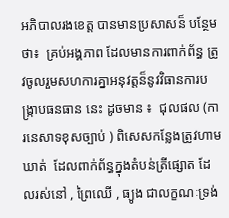អភិបាលរងខេត្ត បានមានប្រសាសន៏ បន្ថែមថា៖  គ្រប់អង្គភាព ដែលមានការពាក់ព័ន្ធ ត្រូវចូលរួមសហការគ្នាអនុវត្តន៏នូវវិធានការបង្រ្កាបធនធាន នេះ ដូចមាន ៖  ជុលផល (ការនេសាទខុសច្បាប់ ) ពិសេសកន្លែងត្រូវហាមឃាត់  ដែលពាក់ព័ន្ធក្នុងតំបន់ត្រីផ្សោត ដែលរស់នៅ , ព្រៃឈេី , ធ្យូង ជាលក្ខណៈទ្រង់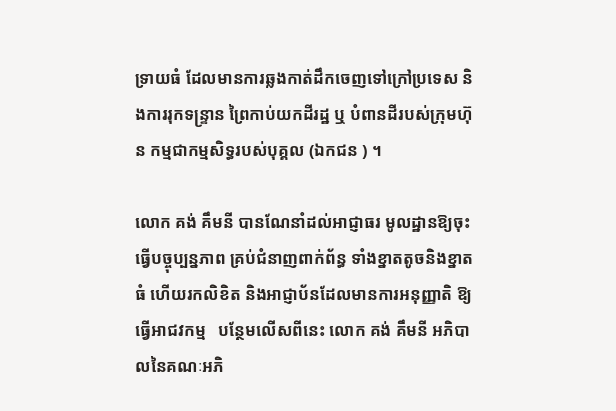ទ្រាយធំ ដែលមានការឆ្លងកាត់ដឹកចេញទៅក្រៅប្រទេស និងការរុកទន្រ្ទាន ព្រៃកាប់យកដីរដ្ឋ ឬ បំពានដីរបស់ក្រុមហ៊ុន កម្មជាកម្មសិទ្ធរបស់បុគ្គល (ឯកជន ) ។

លោក គង់ គឹមនី បានណែនាំដល់អាជ្ញាធរ មូលដ្ឋានឱ្យចុះធ្វេីបច្ចុប្បន្នភាព គ្រប់ជំនាញពាក់ព័ន្ធ ទាំងខ្នាតតូចនិងខ្នាតធំ ហេីយរកលិខិត និងអាជ្ញាប័នដែលមានការអនុញ្ញាតិ ឱ្យធ្វេីអាជវកម្ម   បន្ថែមលេីសពីនេះ លោក គង់ គឹមនី អភិបាលនៃគណៈអភិ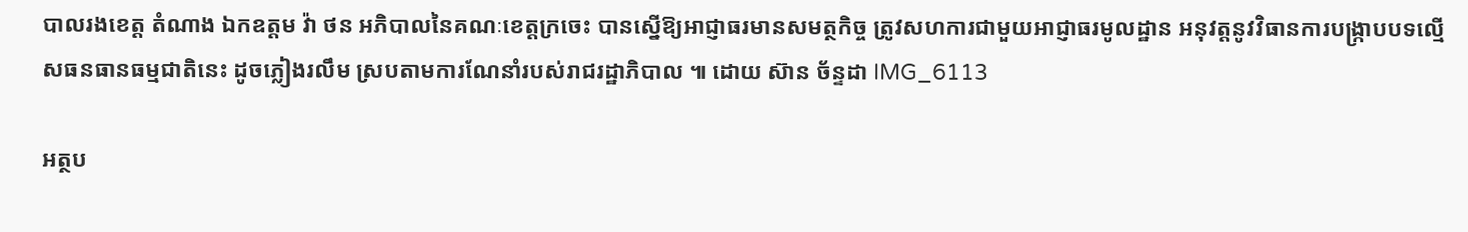បាលរងខេត្ត តំណាង ឯកឧត្តម វ៉ា ថន អភិបាលនៃគណៈខេត្តក្រចេះ បានស្នេីឱ្យអាជ្ញាធរមានសមត្ថកិច្ច ត្រូវសហការជាមួយអាជ្ញាធរមូលដ្ឋាន អនុវត្តនូវវិធានការបង្រ្កាបបទល្មេីសធនធានធម្មជាតិនេះ ដូចភ្លៀងរលឹម ស្របតាមការណែនាំរបស់រាជរដ្ឋាភិបាល ៕ ដោយ ស៊ាន ច័ន្ទដា IMG_6113

អត្ថប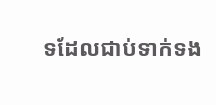ទដែលជាប់ទាក់ទង